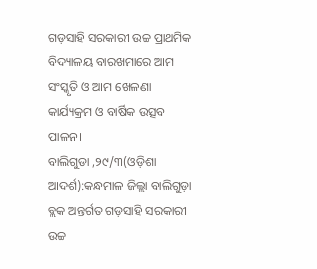ଗଡ଼ସାହି ସରକାରୀ ଉଚ୍ଚ ପ୍ରାଥମିକ ବିଦ୍ୟାଳୟ ବାରଖମାରେ ଆମ ସଂସ୍କୃତି ଓ ଆମ ଖେଳଣା କାର୍ଯ୍ୟକ୍ରମ ଓ ବାର୍ଷିକ ଉତ୍ସବ ପାଳନ।
ବାଲିଗୁଡା ,୨୯/୩(ଓଡ଼ିଶା ଆଦର୍ଶ):କନ୍ଧମାଳ ଜିଲ୍ଲା ବାଲିଗୁଡ଼ା ବ୍ଲକ ଅନ୍ତର୍ଗତ ଗଡ଼ସାହି ସରକାରୀ ଉଚ୍ଚ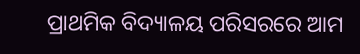ପ୍ରାଥମିକ ବିଦ୍ୟାଳୟ ପରିସରରେ ଆମ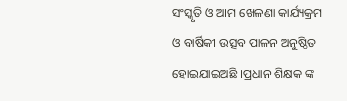ସଂସ୍କୃତି ଓ ଆମ ଖେଳଣା କାର୍ଯ୍ୟକ୍ରମ ଓ ବାର୍ଷିକୀ ଉତ୍ସବ ପାଳନ ଅନୁଷ୍ଠିତ ହୋଇଯାଇଅଛି ।ପ୍ରଧାନ ଶିକ୍ଷକ ଙ୍କ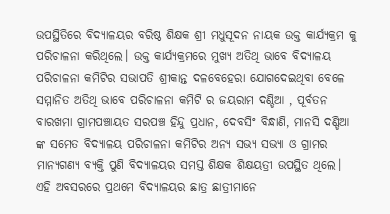ଉପସ୍ଥିତିରେ ବିଦ୍ୟାଳୟର ବରିଷ୍ଠ ଶିକ୍ଷକ ଶ୍ରୀ ମଧୁସୂଦନ ନାୟକ ଉକ୍ତ କାର୍ଯ୍ୟକ୍ରମ କୁ ପରିଚାଳନା କରିଥିଲେ। ଉକ୍ତ କାର୍ଯ୍ୟକ୍ରମରେ ମୁଖ୍ୟ ଅତିଥି ଭାବେ ବିଦ୍ୟାଳୟ ପରିଚାଳନା କମିଟିର ସଭାପତି ଶ୍ରୀକାନ୍ତ ଦଳବେହେରା ଯୋଗଦେଇଥିବା ବେଳେ ସମ୍ମାନିତ ଅତିଥି ଭାବେ ପରିଚାଳନା କମିଟି ର ଜୟରାମ ଦଣ୍ଡିଆ , ପୂର୍ବତନ ବାରଖମା ଗ୍ରାମପଞ୍ଚାୟତ ସରପଞ୍ଚ ହିନ୍ଦୁ ପ୍ରଧାନ, ଦେବସିଂ ବିନ୍ଧାଣି, ମାନସି ଦଣ୍ଡିଆ ଙ୍କ ସମେତ ବିଦ୍ୟାଳୟ ପରିଚାଳନା କମିଟିର ଅନ୍ୟ ସଭ୍ୟ ସଭ୍ୟା ଓ ଗ୍ରାମର ମାନ୍ୟଗଣ୍ୟ ବ୍ୟକ୍ତି ପୁଣି ବିଦ୍ୟାଳୟର ସମସ୍ତ ଶିକ୍ଷକ ଶିକ୍ଷୟତ୍ରୀ ଉପସ୍ଥିତ ଥିଲେ। ଏହି ଅବସରରେ ପ୍ରଥମେ ବିଦ୍ୟାଳୟର ଛାତ୍ର ଛାତ୍ରୀମାନେ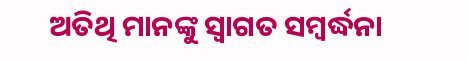ଅତିଥି ମାନଙ୍କୁ ସ୍ବାଗତ ସମ୍ବର୍ଦ୍ଧନା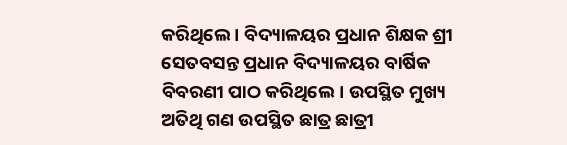କରିଥିଲେ । ବିଦ୍ୟାଳୟର ପ୍ରଧାନ ଶିକ୍ଷକ ଶ୍ରୀ ସେତବସନ୍ତ ପ୍ରଧାନ ବିଦ୍ୟାଳୟର ବାର୍ଷିକ ବିବରଣୀ ପାଠ କରିଥିଲେ। ଉପସ୍ଥିତ ମୁଖ୍ୟ ଅତିଥି ଗଣ ଉପସ୍ଥିତ ଛାତ୍ର ଛାତ୍ରୀ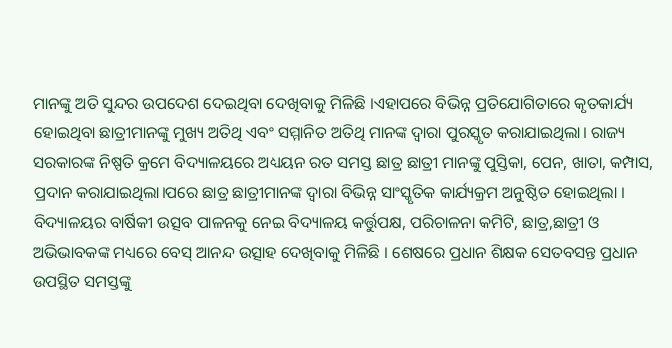ମାନଙ୍କୁ ଅତି ସୁନ୍ଦର ଉପଦେଶ ଦେଇଥିବା ଦେଖିବାକୁ ମିଳିଛି ।ଏହାପରେ ବିଭିନ୍ନ ପ୍ରତିଯୋଗିତାରେ କୃତକାର୍ଯ୍ୟ ହୋଇଥିବା ଛାତ୍ରୀମାନଙ୍କୁ ମୁଖ୍ୟ ଅତିଥି ଏବଂ ସମ୍ମାନିତ ଅତିଥି ମାନଙ୍କ ଦ୍ଵାରା ପୁରସ୍କୃତ କରାଯାଇଥିଲା। ରାଜ୍ୟ ସରକାରଙ୍କ ନିଷ୍ପତି କ୍ରମେ ବିଦ୍ୟାଳୟରେ ଅଧ୍ୟୟନ ରତ ସମସ୍ତ ଛାତ୍ର ଛାତ୍ରୀ ମାନଙ୍କୁ ପୁସ୍ତିକା, ପେନ, ଖାତା, କମ୍ପାସ, ପ୍ରଦାନ କରାଯାଇଥିଲା।ପରେ ଛାତ୍ର ଛାତ୍ରୀମାନଙ୍କ ଦ୍ବାରା ବିଭିନ୍ନ ସାଂସ୍କୃତିକ କାର୍ଯ୍ୟକ୍ରମ ଅନୁଷ୍ଠିତ ହୋଇଥିଲା । ବିଦ୍ୟାଳୟର ବାର୍ଷିକୀ ଉତ୍ସବ ପାଳନକୁ ନେଇ ବିଦ୍ୟାଳୟ କର୍ତ୍ତୁପକ୍ଷ, ପରିଚାଳନା କମିଟି, ଛାତ୍ର,ଛାତ୍ରୀ ଓ ଅଭିଭାବକଙ୍କ ମଧ୍ୟରେ ବେସ୍ ଆନନ୍ଦ ଉତ୍ସାହ ଦେଖିବାକୁ ମିଳିଛି । ଶେଷରେ ପ୍ରଧାନ ଶିକ୍ଷକ ସେତବସନ୍ତ ପ୍ରଧାନ ଉପସ୍ଥିତ ସମସ୍ତଙ୍କୁ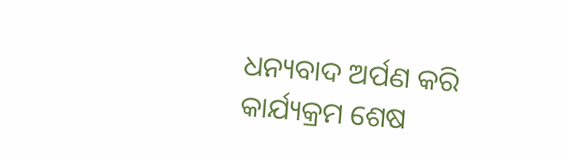ଧନ୍ୟବାଦ ଅର୍ପଣ କରି କାର୍ଯ୍ୟକ୍ରମ ଶେଷ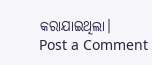କରାଯାଇଥିଲା।
Post a Comment